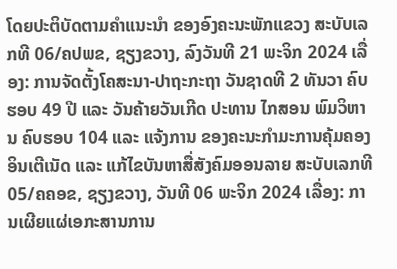ໂດຍປະຕິບັດຕາມຄໍາແນະນໍາ ຂອງອົງຄະນະພັກແຂວງ ສະບັບເລກທີ 06/ຄປພຂ, ຊຽງຂວາງ, ລົງວັນທີ 21 ພະຈິກ 2024 ເລື່ອງ: ການຈັດຕັ້ງໂຄສະນາ-ປາຖະກະຖາ ວັນຊາດທີ 2 ທັນວາ ຄົບຮອບ 49 ປີ ແລະ ວັນຄ້າຍວັນເກີດ ປະທານ ໄກສອນ ພົມວິຫານ ຄົບຮອບ 104 ແລະ ແຈ້ງການ ຂອງຄະນະກຳມະການຄຸ້ມຄອງອິນເຕີເນັດ ແລະ ແກ້ໄຂບັນຫາສື່ສັງຄົມອອນລາຍ ສະບັບເລກທີ 05/ຄຄອຂ, ຊຽງຂວາງ, ວັນທີ 06 ພະຈິກ 2024 ເລື່ອງ: ການເຜີຍແຜ່ເອກະສານການ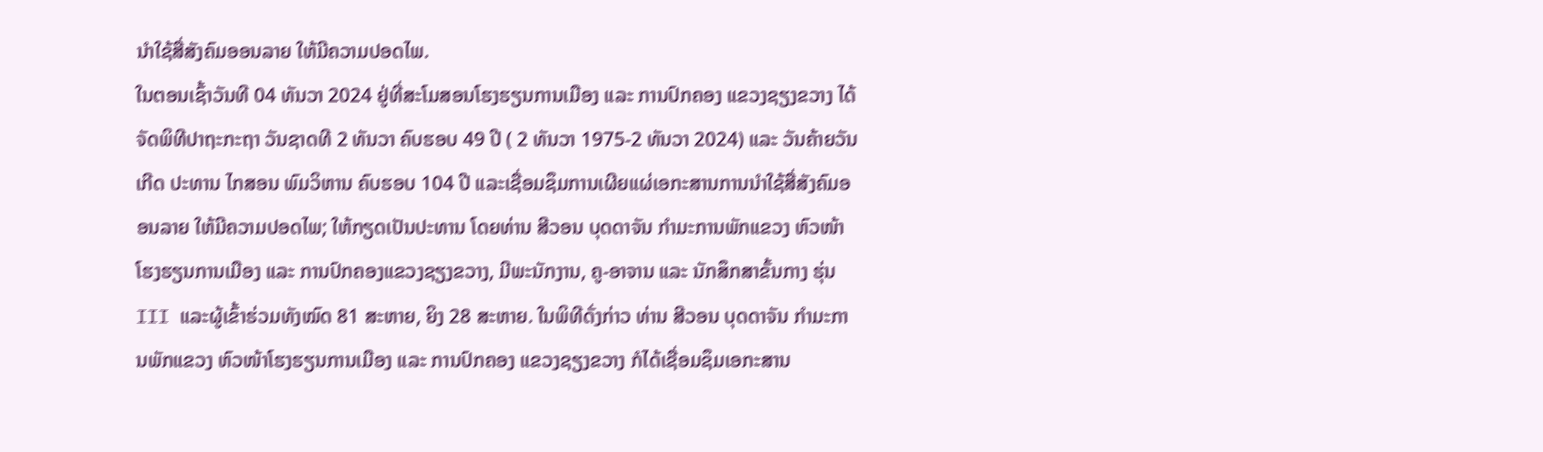ນໍາໃຊ້ສື່ສັງຄົມອອນລາຍ ໃຫ້ມີຄວາມປອດໄພ.
ໃນຕອນເຊົ້າວັນທີ 04 ທັນວາ 2024 ຢູ່ທີ່ສະໂມສອນໂຮງຮຽນການເມືອງ ແລະ ການປົກຄອງ ແຂວງຊຽງຂວາງ ໄດ້ຈັດພິທີປາຖະກະຖາ ວັນຊາດທີ 2 ທັນວາ ຄົບຮອບ 49 ປີ ( 2 ທັນວາ 1975-2 ທັນວາ 2024) ແລະ ວັນຄ້າຍວັນເກີດ ປະທານ ໄກສອນ ພົມວິຫານ ຄົບຮອບ 104 ປີ ແລະເຊື່ອມຊຶມການເຜີຍແຜ່ເອກະສານການນໍາໃຊ້ສື່ສັງຄົມອອນລາຍ ໃຫ້ມີຄວາມປອດໄພ; ໃຫ້ກຽດເປັນປະທານ ໂດຍທ່ານ ສີວອນ ບຸດດາຈັນ ກຳມະການພັກແຂວງ ຫົວໜ້າໂຮງຮຽນການເມືອງ ແລະ ການປົກຄອງແຂວງຊຽງຂວາງ, ມີພະນັກງານ, ຄູ-ອາຈານ ແລະ ນັກສຶກສາຂັ້ນກາງ ຮຸ່ນ III ແລະຜູ້ເຂົ້າຮ່ວມທັງໝົດ 81 ສະຫາຍ, ຍິງ 28 ສະຫາຍ. ໃນພິທີດັ່ງກ່າວ ທ່ານ ສີວອນ ບຸດດາຈັນ ກຳມະການພັກແຂວງ ຫົວໜ້າໂຮງຮຽນການເມືອງ ແລະ ການປົກຄອງ ແຂວງຊຽງຂວາງ ກໍໄດ້ເຊື່ອມຊຶມເອກະສານ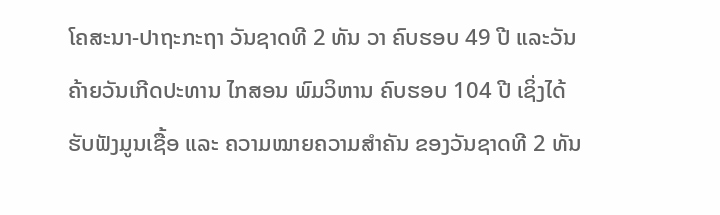ໂຄສະນາ-ປາຖະກະຖາ ວັນຊາດທີ 2 ທັນ ວາ ຄົບຮອບ 49 ປີ ແລະວັນຄ້າຍວັນເກີດປະທານ ໄກສອນ ພົມວິຫານ ຄົບຮອບ 104 ປີ ເຊິ່ງໄດ້ຮັບຟັງມູນເຊື້ອ ແລະ ຄວາມໝາຍຄວາມສໍາຄັນ ຂອງວັນຊາດທີ 2 ທັນ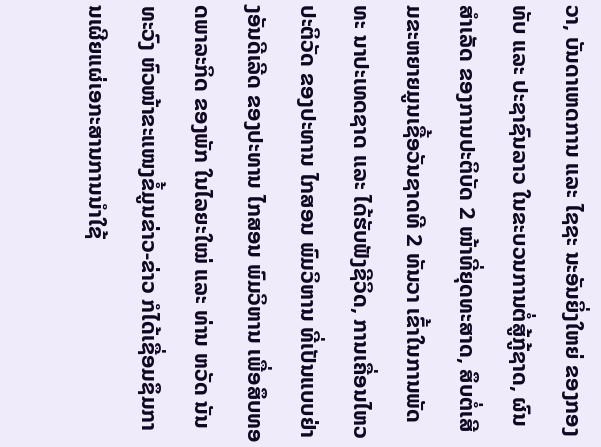ວາ, ບັນດາເຫດການ ແລະ ໄຊຊະ ນະອັນຍິ່ງໃຫຍ່ ຂອງກອງທັບ ແລະ ປະຊາຊົນລາວ ໃນຂະບວນການຕໍ່ສູ້ກູ້ຊາດ, ຜົນສໍາເລັດ ຂອງການປະຕິບັດ 2 ໜ້າທີ່ຍຸດທະສາດ, ສຶບຕໍ່ເສີມຂະຫຍາຍມູນເຊື້ອວັນຊາດທີ 2 ທັນວາ ເຂົ້າໃນການພັດທະ ນາປະເທດຊາດ ແລະ ໄດ້ຮັບຟັງຊີວິດ, ການເຄື່ອນໄຫວປະຕິວັດ ຂອງປະທານ ໄກສອນ ພົມວິຫານ ທີ່ເປັນແບບຢ່າງອັນດີເລີດ ຂອງປະທານ ໄກສອນ ພົມວິຫານ ເພື່ອສຶບທອດພາລະກິດ ຂອງພັກ ໃນໄລຍະໃໝ່ ແລະ ທ່ານ ຫວັດ ນັນທະວົງ ຫົວໜ້າຂະແໜງຂໍ້ມູນຂ່າວ-ຂ່າວ ກໍໄດ້ເຊື່ອມຊຶມການເຜີຍແຜ່ເອກະສານການນໍາໃຊ້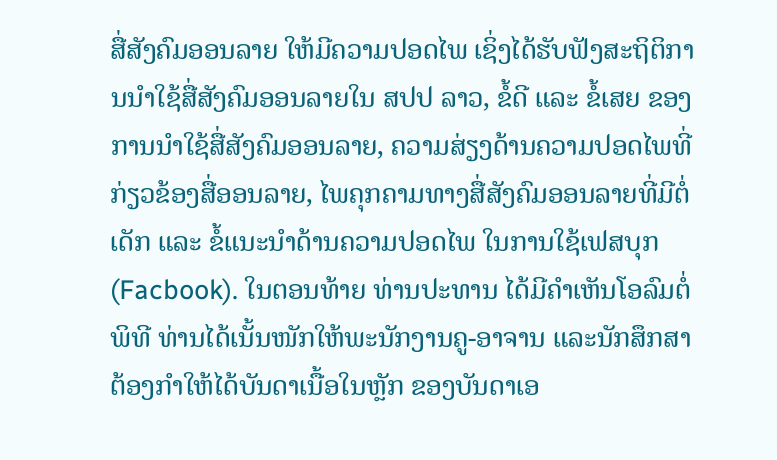ສື່ສັງຄົມອອນລາຍ ໃຫ້ມີຄວາມປອດໄພ ເຊິ່ງໄດ້ຮັບຟັງສະຖິຕິການນໍາໃຊ້ສື່ສັງຄົມອອນລາຍໃນ ສປປ ລາວ, ຂໍ້ດີ ແລະ ຂໍ້ເສຍ ຂອງການນໍາໃຊ້ສື່ສັງຄົມອອນລາຍ, ຄວາມສ່ຽງດ້ານຄວາມປອດໄພທີ່ກ່ຽວຂ້ອງສື່ອອນລາຍ, ໄພຄຸກຄາມທາງສື່ສັງຄົມອອນລາຍທີ່ມີຕໍ່ເດັກ ແລະ ຂໍ້ແນະນໍາດ້ານຄວາມປອດໄພ ໃນການໃຊ້ເຟສບຸກ (Facbook). ໃນຕອນທ້າຍ ທ່ານປະທານ ໄດ້ມີຄໍາເຫັນໂອລົມຕໍ່ພິທີ ທ່ານໄດ້ເນັ້ນໜັກໃຫ້ພະນັກງານຄູ-ອາຈານ ແລະນັກສຶກສາຕ້ອງກໍາໃຫ້ໄດ້ບັນດາເນື້ອໃນຫຼັກ ຂອງບັນດາເອ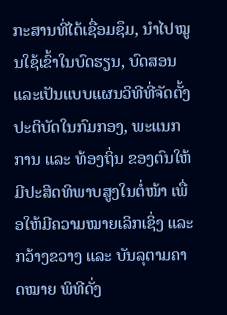ກະສານທີ່ໄດ້ເຊື່ອມຊຶມ, ນໍາໄປໝູນໃຊ້ເຂົ້າໃນບົດຮຽນ, ບົດສອນ ແລະເປັນແບບແຜນວິທີທີ່ຈັດຕັ້ງປະຕິບັດໃນກົມກອງ, ພະແນກການ ແລະ ທ້ອງຖິ່ນ ຂອງຕົນໃຫ້ມີປະສິດທິພາບສູງໃນຕໍ່ໜ້າ ເພື່ອໃຫ້ມີຄວາມໝາຍເລິກເຊິ່ງ ແລະ ກວ້າງຂວາງ ແລະ ບັນລຸຕາມຄາດໝາຍ ພິທີດັ່ງ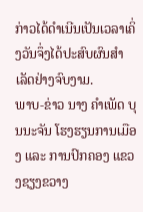ກ່າວໄດ້ດໍາເນີນເປັນເວລາເຄິ່ງວັນຈຶ່ງໄດ້ປະສົບຜົນສໍາເລັດຢ່າງຈົບງາມ.
ພາບ-ຂ່າວ ນາງ ຄໍາເພັດ ບຸນນະຈັນ ໂຮງຮຽນການເມືອງ ແລະ ການປົກຄອງ ແຂວງຊຽງຂວາງ